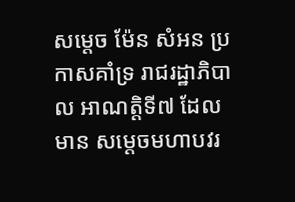សម្តេច ម៉ែន សំអន ប្រកាសគាំទ្រ រាជរដ្ឋាភិបាល អាណត្តិទី៧ ដែលមាន សម្តេចមហាបវរ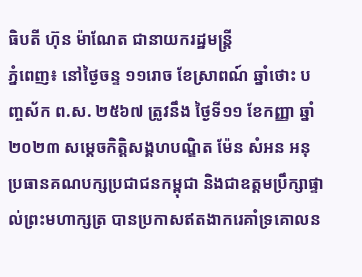ធិបតី ហ៊ុន ម៉ាណែត ជានាយករដ្ឋមន្រ្តី
ភ្នំពេញ៖ នៅថ្ងៃចន្ទ ១១រោច ខែស្រាពណ៍ ឆ្នាំថោះ បញ្ចស័ក ព.ស. ២៥៦៧ ត្រូវនឹង ថ្ងៃទី១១ ខែកញ្ញា ឆ្នាំ២០២៣ សម្តេចកិត្តិសង្គហបណ្ឌិត ម៉ែន សំអន អនុប្រធានគណបក្សប្រជាជនកម្ពុជា និងជាឧត្តមប្រឹក្សាផ្ទាល់ព្រះមហាក្សត្រ បានប្រកាសឥតងាករេគាំទ្រគោលន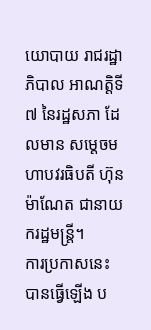យោបាយ រាជរដ្ឋាភិបាល អាណត្តិទី៧ នៃរដ្ឋសភា ដែលមាន សម្តេចមហាបវរធិបតី ហ៊ុន ម៉ាណែត ជានាយករដ្ឋមន្រ្តី។
ការប្រកាសនេះ បានធ្វើឡើង ប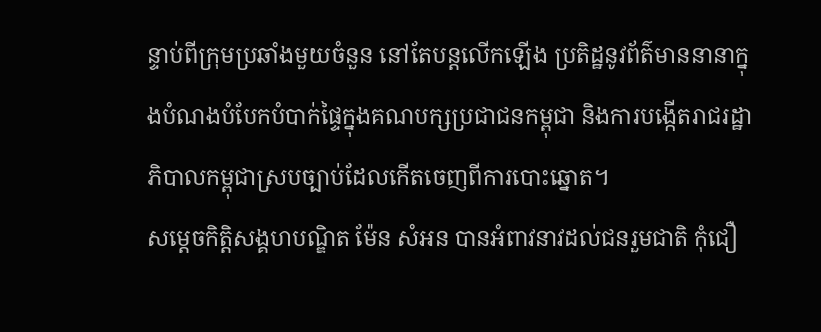ន្ទាប់ពីក្រុមប្រឆាំងមួយចំនួន នៅតែបន្តលើកឡើង ប្រតិដ្ឋនូវព័ត៌មាននានាក្នុងបំណងបំបែកបំបាក់ផ្ទៃក្នុងគណបក្សប្រជាជនកម្ពុជា និងការបង្កើតរាជរដ្ឋាភិបាលកម្ពុជាស្របច្បាប់ដែលកើតចេញពីការបោះឆ្នោត។
សម្តេចកិត្តិសង្គហបណ្ឌិត ម៉ែន សំអន បានអំពាវនាវដល់ជនរួមជាតិ កុំជឿ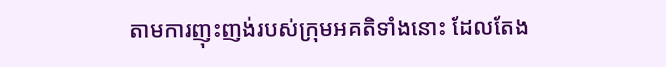តាមការញុះញង់របស់ក្រុមអគតិទាំងនោះ ដែលតែង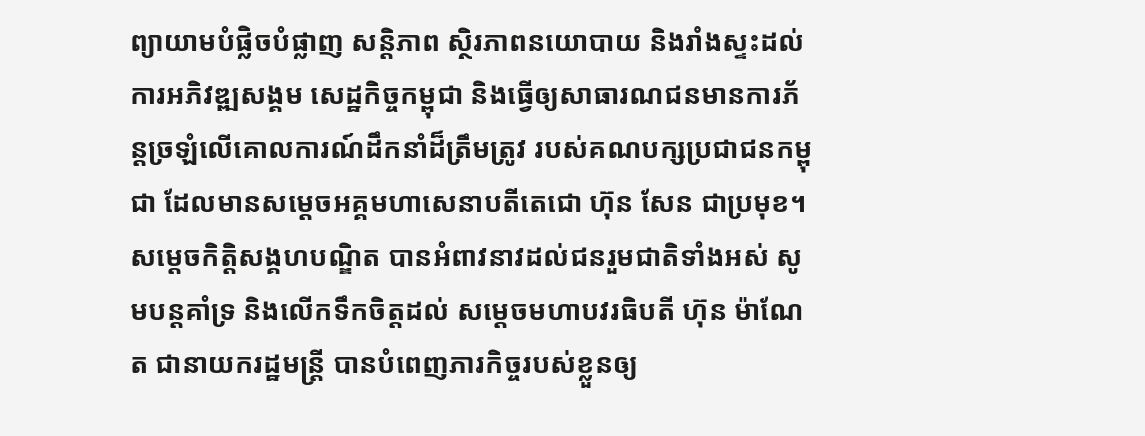ព្យាយាមបំផ្លិចបំផ្លាញ សន្តិភាព ស្ថិរភាពនយោបាយ និងរាំងស្ទះដល់ការអភិវឌ្ឍសង្គម សេដ្ឋកិច្ចកម្ពុជា និងធ្វើឲ្យសាធារណជនមានការភ័ន្តច្រឡំលើគោលការណ៍ដឹកនាំដ៏ត្រឹមត្រូវ របស់គណបក្សប្រជាជនកម្ពុជា ដែលមានសម្តេចអគ្គមហាសេនាបតីតេជោ ហ៊ុន សែន ជាប្រមុខ។
សម្តេចកិត្តិសង្គហបណ្ឌិត បានអំពាវនាវដល់ជនរួមជាតិទាំងអស់ សូមបន្តគាំទ្រ និងលើកទឹកចិត្តដល់ សម្តេចមហាបវរធិបតី ហ៊ុន ម៉ាណែត ជានាយករដ្ឋមន្រ្តី បានបំពេញភារកិច្ចរបស់ខ្លួនឲ្យ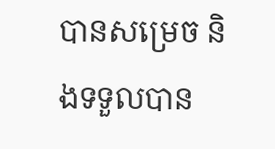បានសម្រេច និងទទួលបាន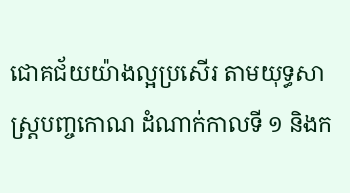ជោគជ័យយ៉ាងល្អប្រសើរ តាមយុទ្ធសាស្រ្តបញ្ចកោណ ដំណាក់កាលទី ១ និងក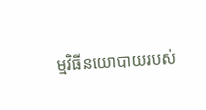ម្មវិធីនយោបាយរបស់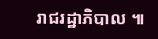រាជរដ្ឋាភិបាល ៕